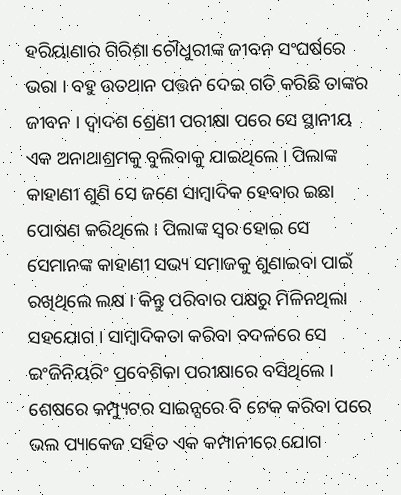ହରିୟାଣାର ଗିରିଶା ଚୌଧୁରୀଙ୍କ ଜୀବନ ସଂଘର୍ଷରେ ଭରା । ବହୁ ଉତଥାନ ପତ୍ତନ ଦେଇ ଗତି କରିଛି ତାଙ୍କର ଜୀବନ । ଦ୍ୱାଦଶ ଶ୍ରେଣୀ ପରୀକ୍ଷା ପରେ ସେ ସ୍ଥାନୀୟ ଏକ ଅନାଥାଶ୍ରମକୁ ବୁଲିବାକୁ ଯାଇଥିଲେ । ପିଲାଙ୍କ କାହାଣୀ ଶୁଣି ସେ ଜଣେ ସାମ୍ବାଦିକ ହେବାର ଇଛା ପୋଷଣ କରିଥିଲେ । ପିଲାଙ୍କ ସ୍ୱର ହୋଇ ସେ ସେମାନଙ୍କ କାହାଣୀ ସଭ୍ୟ ସମାଜକୁ ଶୁଣାଇବା ପାଇଁ ରଖିଥିଲେ ଲକ୍ଷ । କିନ୍ତୁ ପରିବାର ପକ୍ଷରୁ ମିଳିନଥିଲା ସହଯୋଗ । ସାମ୍ବାଦିକତା କରିବା ବଦଳରେ ସେ ଇଂଜିନିୟରିଂ ପ୍ରବେଶିକା ପରୀକ୍ଷାରେ ବସିଥିଲେ । ଶେଷରେ କମ୍ପ୍ୟୁଟର ସାଇନ୍ସରେ ବି ଟେକ କରିବା ପରେ ଭଲ ପ୍ୟାକେଜ ସହିତ ଏକ କମ୍ପାନୀରେ ଯୋଗ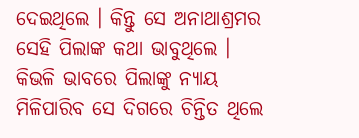ଦେଇଥିଲେ । କିନ୍ତୁ ସେ ଅନାଥାଶ୍ରମର ସେହି ପିଲାଙ୍କ କଥା ଭାବୁଥିଲେ । କିଭଳି ଭାବରେ ପିଲାଙ୍କୁ ନ୍ୟାୟ ମିଳିପାରିବ ସେ ଦିଗରେ ଚିନ୍ତିତ ଥିଲେ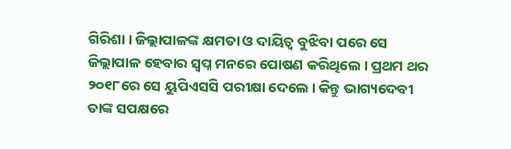ଗିରିଶା । ଜିଲ୍ଲାପାଳଙ୍କ କ୍ଷମତା ଓ ଦାୟିତ୍ୱ ବୁଝିବା ପରେ ସେ ଜିଲ୍ଲାପାଳ ହେବାର ସ୍ବପ୍ନ ମନରେ ପୋଷଣ କରିଥିଲେ । ପ୍ରଥମ ଥର ୨୦୧୮ରେ ସେ ୟୁପିଏସସି ପରୀକ୍ଷା ଦେଲେ । କିନ୍ତୁ ଭାଗ୍ୟଦେବୀ ତାଙ୍କ ସପକ୍ଷରେ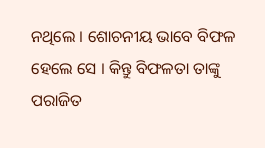ନଥିଲେ । ଶୋଚନୀୟ ଭାବେ ବିଫଳ ହେଲେ ସେ । କିନ୍ତୁ ବିଫଳତା ତାଙ୍କୁ ପରାଜିତ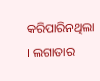କରିପାରିନଥିଲା । ଲଗାତାର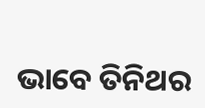ଭାବେ ତିନିଥର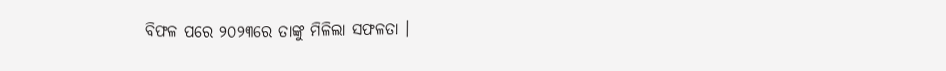ବିଫଳ ପରେ ୨୦୨୩ରେ ତାଙ୍କୁ ମିଳିଲା ସଫଳତା ।